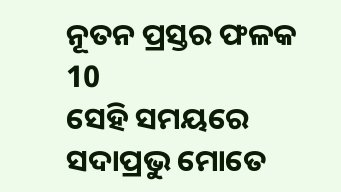ନୂତନ ପ୍ରସ୍ତର ଫଳକ
10
ସେହି ସମୟରେ ସଦାପ୍ରଭୁ ମୋତେ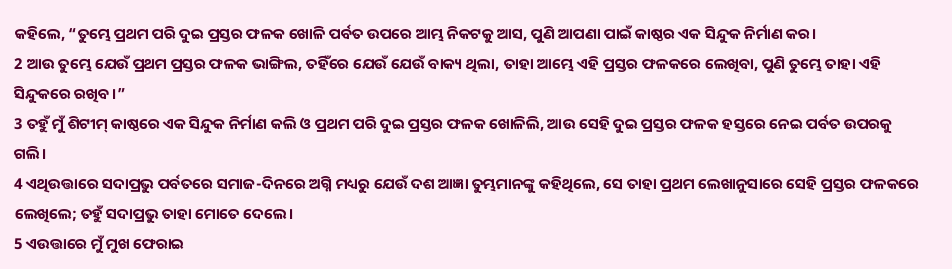କହିଲେ, “ତୁମ୍ଭେ ପ୍ରଥମ ପରି ଦୁଇ ପ୍ରସ୍ତର ଫଳକ ଖୋଳି ପର୍ବତ ଉପରେ ଆମ୍ଭ ନିକଟକୁ ଆସ, ପୁଣି ଆପଣା ପାଇଁ କାଷ୍ଠର ଏକ ସିନ୍ଦୁକ ନିର୍ମାଣ କର।
2 ଆଉ ତୁମ୍ଭେ ଯେଉଁ ପ୍ରଥମ ପ୍ରସ୍ତର ଫଳକ ଭାଙ୍ଗିଲ, ତହିଁରେ ଯେଉଁ ଯେଉଁ ବାକ୍ୟ ଥିଲା, ତାହା ଆମ୍ଭେ ଏହି ପ୍ରସ୍ତର ଫଳକରେ ଲେଖିବା, ପୁଣି ତୁମ୍ଭେ ତାହା ଏହି ସିନ୍ଦୁକରେ ରଖିବ।”
3 ତହୁଁ ମୁଁ ଶିଟୀମ୍ କାଷ୍ଠରେ ଏକ ସିନ୍ଦୁକ ନିର୍ମାଣ କଲି ଓ ପ୍ରଥମ ପରି ଦୁଇ ପ୍ରସ୍ତର ଫଳକ ଖୋଳିଲି, ଆଉ ସେହି ଦୁଇ ପ୍ରସ୍ତର ଫଳକ ହସ୍ତରେ ନେଇ ପର୍ବତ ଉପରକୁ ଗଲି।
4 ଏଥିଉତ୍ତାରେ ସଦାପ୍ରଭୁ ପର୍ବତରେ ସମାଜ-ଦିନରେ ଅଗ୍ନି ମଧ୍ୟରୁ ଯେଉଁ ଦଶ ଆଜ୍ଞା ତୁମ୍ଭମାନଙ୍କୁ କହିଥିଲେ, ସେ ତାହା ପ୍ରଥମ ଲେଖାନୁସାରେ ସେହି ପ୍ରସ୍ତର ଫଳକରେ ଲେଖିଲେ; ତହୁଁ ସଦାପ୍ରଭୁ ତାହା ମୋତେ ଦେଲେ।
5 ଏଉତ୍ତାରେ ମୁଁ ମୁଖ ଫେରାଇ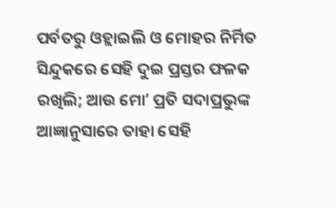ପର୍ବତରୁ ଓହ୍ଲାଇଲି ଓ ମୋହର ନିର୍ମିତ ସିନ୍ଦୁକରେ ସେହି ଦୁଇ ପ୍ରସ୍ତର ଫଳକ ରଖିଲି; ଆଉ ମୋʼ ପ୍ରତି ସଦାପ୍ରଭୁଙ୍କ ଆଜ୍ଞାନୁସାରେ ତାହା ସେହି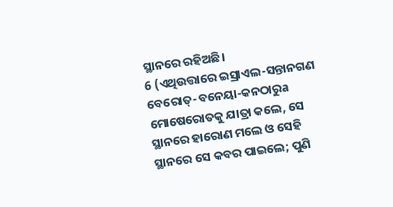ସ୍ଥାନରେ ରହିଅଛି।
6 (ଏଥିଉତ୍ତାରେ ଇସ୍ରାଏଲ-ସନ୍ତାନଗଣ ବେରୋତ୍-ବନେୟା-କନଠାରୁa ମୋଷେରୋତକୁ ଯାତ୍ରା କଲେ, ସେ ସ୍ଥାନରେ ହାରୋଣ ମଲେ ଓ ସେହି ସ୍ଥାନରେ ସେ କବର ପାଇଲେ; ପୁଣି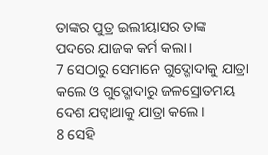ତାଙ୍କର ପୁତ୍ର ଇଲୀୟାସର ତାଙ୍କ ପଦରେ ଯାଜକ କର୍ମ କଲା।
7 ସେଠାରୁ ସେମାନେ ଗୁଦ୍ଗୋଦାକୁ ଯାତ୍ରା କଲେ ଓ ଗୁଦ୍ଗୋଦାରୁ ଜଳସ୍ରୋତମୟ ଦେଶ ଯଟ୍ବାଥାକୁ ଯାତ୍ରା କଲେ।
8 ସେହି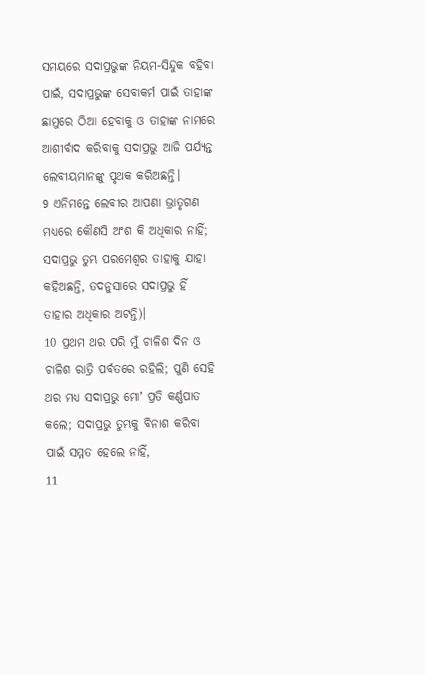ସମୟରେ ସଦାପ୍ରଭୁଙ୍କ ନିୟମ-ସିନ୍ଦୁକ ବହିବା ପାଇଁ, ସଦାପ୍ରଭୁଙ୍କ ସେବାକର୍ମ ପାଇଁ ତାହାଙ୍କ ଛାମୁରେ ଠିଆ ହେବାକୁ ଓ ତାହାଙ୍କ ନାମରେ ଆଶୀର୍ବାଦ କରିବାକୁ ସଦାପ୍ରଭୁ ଆଜି ପର୍ଯ୍ୟନ୍ତ ଲେବୀୟମାନଙ୍କୁ ପୃଥକ କରିଅଛନ୍ତି।
9 ଏନିମନ୍ତେ ଲେବୀର ଆପଣା ଭ୍ରାତୃଗଣ ମଧ୍ୟରେ କୌଣସି ଅଂଶ କି ଅଧିକାର ନାହିଁ; ସଦାପ୍ରଭୁ ତୁମ୍ଭ ପରମେଶ୍ୱର ତାହାକୁ ଯାହା କହିଅଛନ୍ତି, ତଦନୁସାରେ ସଦାପ୍ରଭୁ ହିଁ ତାହାର ଅଧିକାର ଅଟନ୍ତି)।
10 ପ୍ରଥମ ଥର ପରି ମୁଁ ଚାଳିଶ ଦିନ ଓ ଚାଳିଶ ରାତ୍ରି ପର୍ବତରେ ରହିଲି; ପୁଣି ସେହି ଥର ମଧ୍ୟ ସଦାପ୍ରଭୁ ମୋʼ ପ୍ରତି କର୍ଣ୍ଣପାତ କଲେ; ସଦାପ୍ରଭୁ ତୁମ୍ଭକୁ ବିନାଶ କରିବା ପାଇଁ ସମ୍ମତ ହେଲେ ନାହିଁ,
11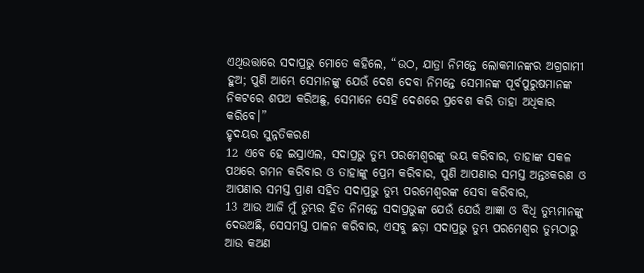ଏଥିଉତ୍ତାରେ ସଦାପ୍ରଭୁ ମୋତେ କହିଲେ, “ଉଠ, ଯାତ୍ରା ନିମନ୍ତେ ଲୋକମାନଙ୍କର ଅଗ୍ରଗାମୀ ହୁଅ; ପୁଣି ଆମ୍ଭେ ସେମାନଙ୍କୁ ଯେଉଁ ଦେଶ ଦେବା ନିମନ୍ତେ ସେମାନଙ୍କ ପୂର୍ବପୁରୁଷମାନଙ୍କ ନିକଟରେ ଶପଥ କରିଅଛୁ, ସେମାନେ ସେହି ଦେଶରେ ପ୍ରବେଶ କରି ତାହା ଅଧିକାର କରିବେ।”
ହୃଦୟର ସୁନ୍ନତିକରଣ
12 ଏବେ ହେ ଇସ୍ରାଏଲ, ସଦାପ୍ରଭୁ ତୁମ୍ଭ ପରମେଶ୍ୱରଙ୍କୁ ଭୟ କରିବାର, ତାହାଙ୍କ ସକଳ ପଥରେ ଗମନ କରିବାର ଓ ତାହାଙ୍କୁ ପ୍ରେମ କରିବାର, ପୁଣି ଆପଣାର ସମସ୍ତ ଅନ୍ତଃକରଣ ଓ ଆପଣାର ସମସ୍ତ ପ୍ରାଣ ସହିତ ସଦାପ୍ରଭୁ ତୁମ୍ଭ ପରମେଶ୍ୱରଙ୍କ ସେବା କରିବାର,
13 ଆଉ ଆଜି ମୁଁ ତୁମ୍ଭର ହିତ ନିମନ୍ତେ ସଦାପ୍ରଭୁଙ୍କ ଯେଉଁ ଯେଉଁ ଆଜ୍ଞା ଓ ବିଧି ତୁମ୍ଭମାନଙ୍କୁ ଦେଉଅଛି, ସେସମସ୍ତ ପାଳନ କରିବାର, ଏସବୁ ଛଡ଼ା ସଦାପ୍ରଭୁ ତୁମ୍ଭ ପରମେଶ୍ୱର ତୁମ୍ଭଠାରୁ ଆଉ କଅଣ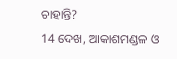ଚାହାନ୍ତି?
14 ଦେଖ, ଆକାଶମଣ୍ଡଳ ଓ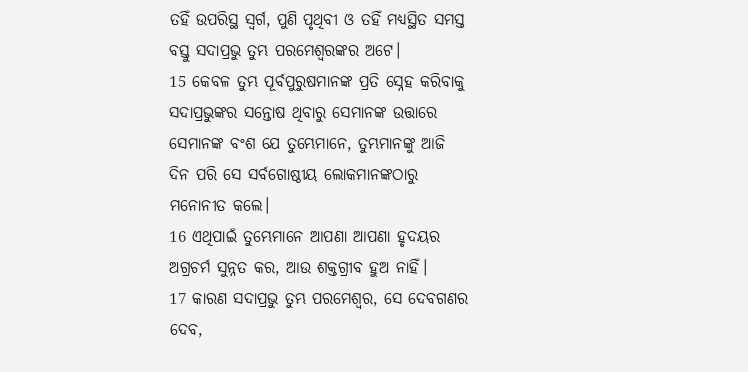ତହିଁ ଉପରିସ୍ଥ ସ୍ୱର୍ଗ, ପୁଣି ପୃଥିବୀ ଓ ତହିଁ ମଧ୍ୟସ୍ଥିତ ସମସ୍ତ ବସ୍ତୁ ସଦାପ୍ରଭୁ ତୁମ୍ଭ ପରମେଶ୍ୱରଙ୍କର ଅଟେ।
15 କେବଳ ତୁମ୍ଭ ପୂର୍ବପୁରୁଷମାନଙ୍କ ପ୍ରତି ସ୍ନେହ କରିବାକୁ ସଦାପ୍ରଭୁଙ୍କର ସନ୍ତୋଷ ଥିବାରୁ ସେମାନଙ୍କ ଉତ୍ତାରେ ସେମାନଙ୍କ ବଂଶ ଯେ ତୁମ୍ଭେମାନେ, ତୁମ୍ଭମାନଙ୍କୁ ଆଜି ଦିନ ପରି ସେ ସର୍ବଗୋଷ୍ଠୀୟ ଲୋକମାନଙ୍କଠାରୁ ମନୋନୀତ କଲେ।
16 ଏଥିପାଇଁ ତୁମ୍ଭେମାନେ ଆପଣା ଆପଣା ହୃଦୟର ଅଗ୍ରଚର୍ମ ସୁନ୍ନତ କର, ଆଉ ଶକ୍ତଗ୍ରୀବ ହୁଅ ନାହିଁ।
17 କାରଣ ସଦାପ୍ରଭୁ ତୁମ୍ଭ ପରମେଶ୍ୱର, ସେ ଦେବଗଣର ଦେବ,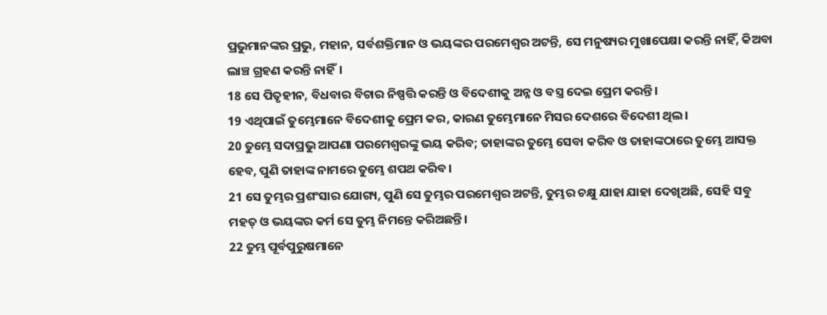ପ୍ରଭୁମାନଙ୍କର ପ୍ରଭୁ, ମହାନ, ସର୍ବଶକ୍ତିମାନ ଓ ଭୟଙ୍କର ପରମେଶ୍ୱର ଅଟନ୍ତି, ସେ ମନୁଷ୍ୟର ମୁଖାପେକ୍ଷା କରନ୍ତି ନାହିଁ, କିଅବା ଲାଞ୍ଚ ଗ୍ରହଣ କରନ୍ତି ନାହିଁ।
18 ସେ ପିତୃହୀନ, ବିଧବାର ବିଚାର ନିଷ୍ପତ୍ତି କରନ୍ତି ଓ ବିଦେଶୀକୁ ଅନ୍ନ ଓ ବସ୍ତ୍ର ଦେଇ ପ୍ରେମ କରନ୍ତି।
19 ଏଥିପାଇଁ ତୁମ୍ଭେମାନେ ବିଦେଶୀକୁ ପ୍ରେମ କର, କାରଣ ତୁମ୍ଭେମାନେ ମିସର ଦେଶରେ ବିଦେଶୀ ଥିଲ।
20 ତୁମ୍ଭେ ସଦାପ୍ରଭୁ ଆପଣା ପରମେଶ୍ୱରଙ୍କୁ ଭୟ କରିବ; ତାହାଙ୍କର ତୁମ୍ଭେ ସେବା କରିବ ଓ ତାହାଙ୍କଠାରେ ତୁମ୍ଭେ ଆସକ୍ତ ହେବ, ପୁଣି ତାହାଙ୍କ ନାମରେ ତୁମ୍ଭେ ଶପଥ କରିବ।
21 ସେ ତୁମ୍ଭର ପ୍ରଶଂସାର ଯୋଗ୍ୟ, ପୁଣି ସେ ତୁମ୍ଭର ପରମେଶ୍ୱର ଅଟନ୍ତି, ତୁମ୍ଭର ଚକ୍ଷୁ ଯାହା ଯାହା ଦେଖିଅଛି, ସେହି ସବୁ ମହତ୍ ଓ ଭୟଙ୍କର କର୍ମ ସେ ତୁମ୍ଭ ନିମନ୍ତେ କରିଅଛନ୍ତି।
22 ତୁମ୍ଭ ପୂର୍ବପୁରୁଷମାନେ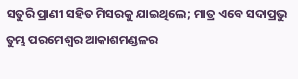ସତୁରି ପ୍ରାଣୀ ସହିତ ମିସରକୁ ଯାଇଥିଲେ; ମାତ୍ର ଏବେ ସଦାପ୍ରଭୁ ତୁମ୍ଭ ପରମେଶ୍ୱର ଆକାଶମଣ୍ଡଳର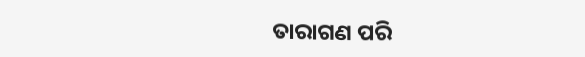ତାରାଗଣ ପରି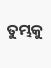ତୁମ୍ଭକୁ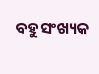ବହୁସଂଖ୍ୟକ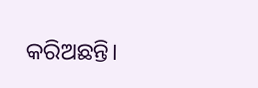କରିଅଛନ୍ତି।